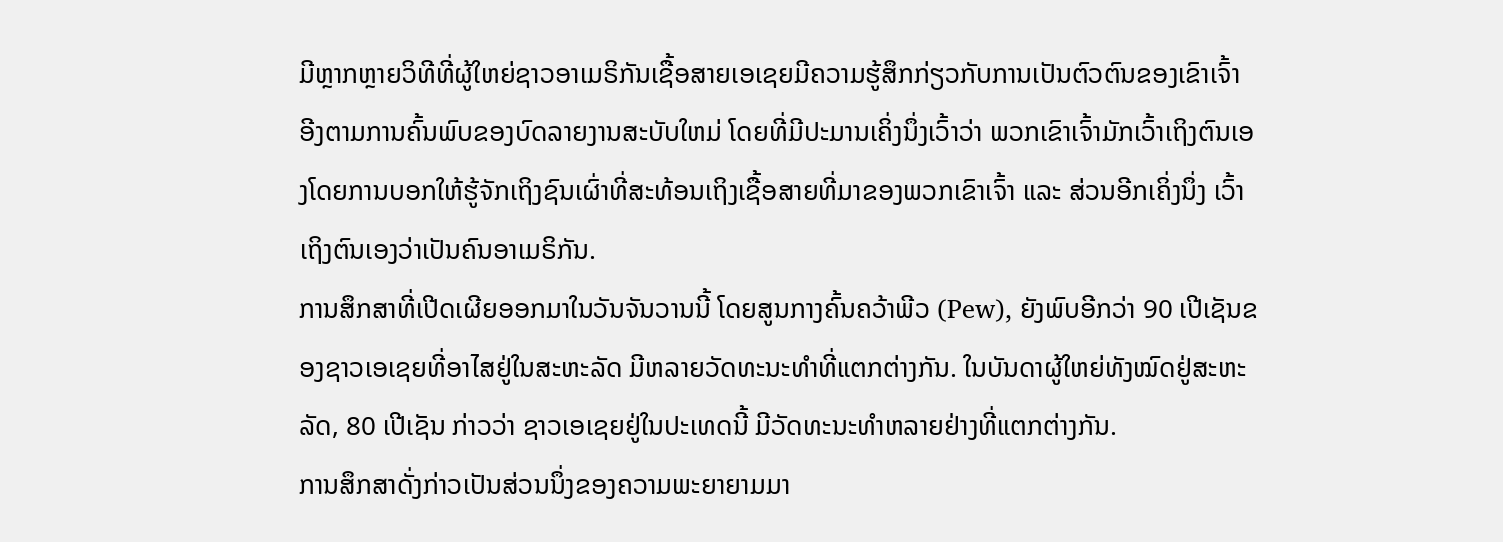ມີຫຼາກຫຼາຍວິທີທີ່ຜູ້ໃຫຍ່ຊາວອາເມຣິກັນເຊື້ອສາຍເອເຊຍມີຄວາມຮູ້ສຶກກ່ຽວກັບການເປັນຕົວຕົນຂອງເຂົາເຈົ້າ ອີງຕາມການຄົ້ນພົບຂອງບົດລາຍງານສະບັບໃຫມ່ ໂດຍທີ່ມີປະມານເຄິ່ງນຶ່ງເວົ້າວ່າ ພວກເຂົາເຈົ້າມັກເວົ້າເຖິງຕົນເອງໂດຍການບອກໃຫ້ຮູ້ຈັກເຖິງຊົນເຜົ່າທີ່ສະທ້ອນເຖິງເຊື້ອສາຍທີ່ມາຂອງພວກເຂົາເຈົ້າ ແລະ ສ່ວນອີກເຄິ່ງນຶ່ງ ເວົ້າເຖິງຕົນເອງວ່າເປັນຄົນອາເມຣິກັນ.
ການສຶກສາທີ່ເປີດເຜີຍອອກມາໃນວັນຈັນວານນີ້ ໂດຍສູນກາງຄົ້ນຄວ້າພີວ (Pew), ຍັງພົບອີກວ່າ 90 ເປີເຊັນຂອງຊາວເອເຊຍທີ່ອາໄສຢູ່ໃນສະຫະລັດ ມີຫລາຍວັດທະນະທໍາທີ່ແຕກຕ່າງກັນ. ໃນບັນດາຜູ້ໃຫຍ່ທັງໝົດຢູ່ສະຫະລັດ, 80 ເປີເຊັນ ກ່າວວ່າ ຊາວເອເຊຍຢູ່ໃນປະເທດນີ້ ມີວັດທະນະທຳຫລາຍຢ່າງທີ່ແຕກຕ່າງກັນ.
ການສຶກສາດັ່ງກ່າວເປັນສ່ວນນຶ່ງຂອງຄວາມພະຍາຍາມມາ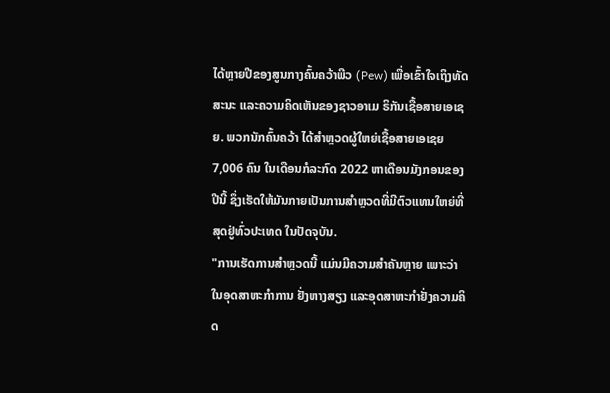ໄດ້ຫຼາຍປີຂອງສູນກາງຄົ້ນຄວ້າພີວ (Pew) ເພື່ອເຂົ້າໃຈເຖິງທັດສະນະ ແລະຄວາມຄິດເຫັນຂອງຊາວອາເມ ຣິກັນເຊື້ອສາຍເອເຊຍ. ພວກນັກຄົ້ນຄວ້າ ໄດ້ສຳຫຼວດຜູ້ໃຫຍ່ເຊື້ອສາຍເອເຊຍ 7,006 ຄົນ ໃນເດືອນກໍລະກົດ 2022 ຫາເດືອນມັງກອນຂອງປີນີ້ ຊຶ່ງເຮັດໃຫ້ມັນກາຍເປັນການສຳຫຼວດທີ່ມີຕົວແທນໃຫຍ່ທີ່ສຸດຢູ່ທົ່ວປະເທດ ໃນປັດຈຸບັນ.
"ການເຮັດການສໍາຫຼວດນີ້ ແມ່ນມີຄວາມສໍາຄັນຫຼາຍ ເພາະວ່າໃນອຸດສາຫະກໍາການ ຢັ່ງຫາງສຽງ ແລະອຸດສາຫະກໍາຢັ່ງຄວາມຄິດ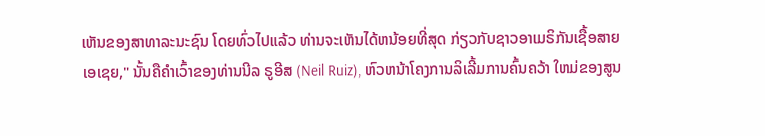ເຫັນຂອງສາທາລະນະຊົນ ໂດຍທົ່ວໄປແລ້ວ ທ່ານຈະເຫັນໄດ້ຫນ້ອຍທີ່ສຸດ ກ່ຽວກັບຊາວອາເມຣິກັນເຊື້ອສາຍເອເຊຍ," ນັ້ນຄືຄຳເວົ້າຂອງທ່ານນີລ ຣູອີສ (Neil Ruiz), ຫົວຫນ້າໂຄງການລິເລີ້ມການຄົ້ນຄວ້າ ໃຫມ່ຂອງສູນ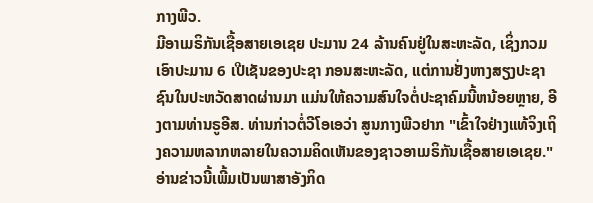ກາງພີວ.
ມີອາເມຣິກັນເຊື້ອສາຍເອເຊຍ ປະມານ 24 ລ້ານຄົນຢູ່ໃນສະຫະລັດ, ເຊິ່ງກວມເອົາປະມານ 6 ເປີເຊັນຂອງປະຊາ ກອນສະຫະລັດ, ແຕ່ການຢັ່ງຫາງສຽງປະຊາຊົນໃນປະຫວັດສາດຜ່ານມາ ແມ່ນໃຫ້ຄວາມສົນໃຈຕໍ່ປະຊາຄົມນີ້ຫນ້ອຍຫຼາຍ, ອີງຕາມທ່ານຣູອີສ. ທ່ານກ່າວຕໍ່ວີໂອເອວ່າ ສູນກາງພີວຢາກ "ເຂົ້າໃຈຢ່າງແທ້ຈິງເຖິງຄວາມຫລາກຫລາຍໃນຄວາມຄິດເຫັນຂອງຊາວອາເມຣິກັນເຊື້ອສາຍເອເຊຍ."
ອ່ານຂ່າວນີ້ເພີ້ມເປັນພາສາອັງກິດ